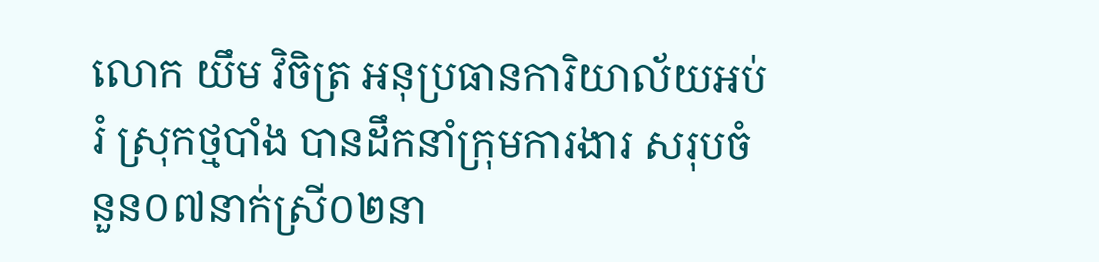លោក យឹម វិចិត្រ អនុប្រធានការិយាល័យអប់រំ ស្រុកថ្មបាំង បានដឹកនាំក្រុមការងារ សរុបចំនួន០៧នាក់ស្រី០២នា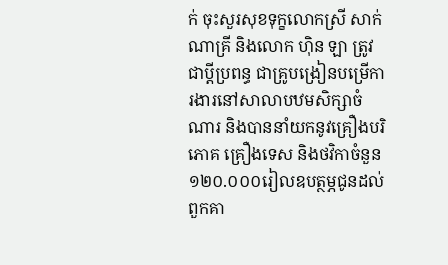ក់ ចុះសួរសុខទុក្ខលោកស្រី សាក់ ណាគ្រី និងលោក ហុិន ឡា ត្រូវជាប្តីប្រពន្ធ ជាគ្រូបង្រៀនបម្រើការងារនៅសាលាបឋមសិក្សាចំណារ និងបាននាំយកនូវគ្រឿងបរិភោគ គ្រឿងទេស និងថវិកាចំនួន១២០.០០០រៀលឧបត្ថម្ភជូនដល់ពួកគា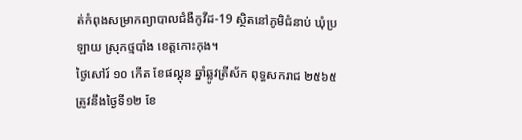ត់កំពុងសម្រាកព្យាបាលជំងឺកូវីដ-19 ស្ថិតនៅភូមិជំនាប់ ឃុំប្រឡាយ ស្រុកថ្មបាំង ខេត្តកោះកុង។
ថ្ងៃសៅរ៍ ១០ កើត ខែផល្គុន ឆ្នាំឆ្លូវត្រីស័ក ពុទ្ធសករាជ ២៥៦៥ត្រូវនឹងថ្ងៃទី១២ ខែ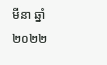មីនា ឆ្នាំ២០២២